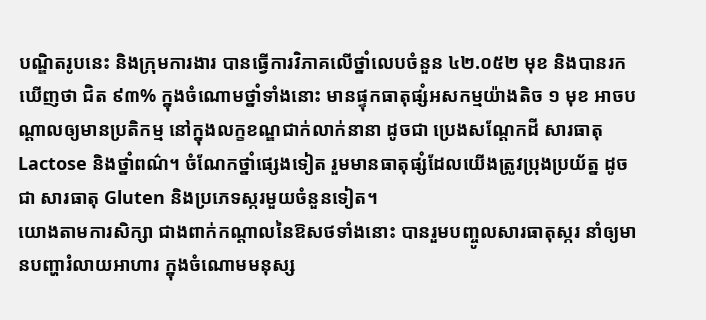បណ្ឌិតរូបនេះ និងក្រុមការងារ បានធ្វើការវិភាគលើថ្នាំលេបចំនួន ៤២.០៥២ មុខ និងបានរកឃើញថា ជិត ៩៣% ក្នុងចំណោមថ្នាំទាំងនោះ មានផ្ទុកធាតុផ្សំអសកម្មយ៉ាងតិច ១ មុខ អាចបណ្ដាលឲ្យមានប្រតិកម្ម នៅក្នុងលក្ខខណ្ឌជាក់លាក់នានា ដូចជា ប្រេងសណ្ដែកដី សារធាតុ Lactose និងថ្នាំពណ៌។ ចំណែកថ្នាំផ្សេងទៀត រួមមានធាតុផ្សំដែលយើងត្រូវប្រុងប្រយ័ត្ន ដូចជា សារធាតុ Gluten និងប្រភេទស្ករមួយចំនួនទៀត។
យោងតាមការសិក្សា ជាងពាក់កណ្ដាលនៃឱសថទាំងនោះ បានរួមបញ្ចូលសារធាតុស្ករ នាំឲ្យមានបញ្ហារំលាយអាហារ ក្នុងចំណោមមនុស្ស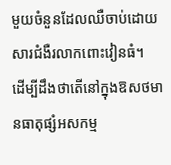មួយចំនួនដែលឈឺចាប់ដោយសារជំងឺរលាកពោះវៀនធំ។
ដើម្បីដឹងថាតើនៅក្នុងឱសថមានធាតុផ្សំអសកម្ម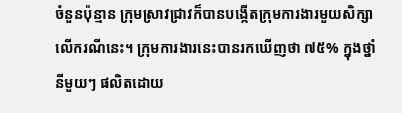ចំនួនប៉ុន្មាន ក្រុមស្រាវជ្រាវក៏បានបង្កើតក្រុមការងារមួយសិក្សាលើករណីនេះ។ ក្រុមការងារនេះបានរកឃើញថា ៧៥% ក្នុងថ្នាំនីមួយៗ ផលិតដោយ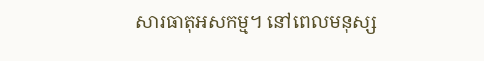សារធាតុអសកម្ម។ នៅពេលមនុស្ស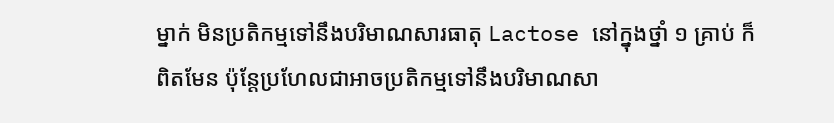ម្នាក់ មិនប្រតិកម្មទៅនឹងបរិមាណសារធាតុ Lactose នៅក្នុងថ្នាំ ១ គ្រាប់ ក៏ពិតមែន ប៉ុន្តែប្រហែលជាអាចប្រតិកម្មទៅនឹងបរិមាណសា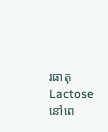រធាតុ Lactose នៅពេ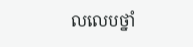លលេបថ្នាំ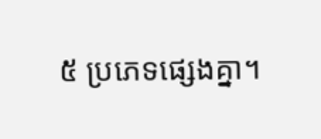៥ ប្រភេទផ្សេងគ្នា។